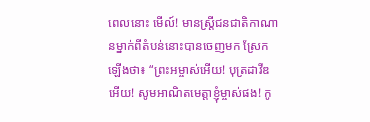ពេលនោះ មើល៍! មានស្ត្រីជនជាតិកាណានម្នាក់ពីតំបន់នោះបានចេញមក ស្រែកឡើងថា៖ “ព្រះអម្ចាស់អើយ! បុត្រដាវីឌអើយ! សូមអាណិតមេត្តាខ្ញុំម្ចាស់ផង! កូ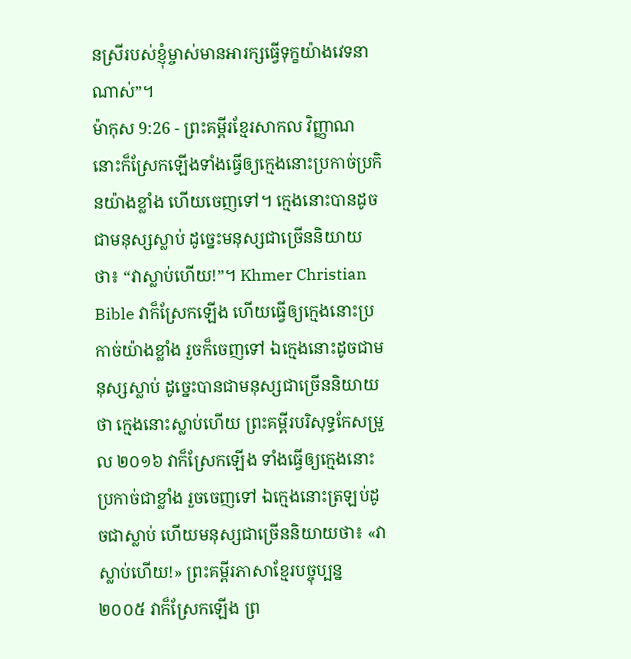នស្រីរបស់ខ្ញុំម្ចាស់មានអារក្សធ្វើទុក្ខយ៉ាងវេទនាណាស់”។
ម៉ាកុស 9:26 - ព្រះគម្ពីរខ្មែរសាកល វិញ្ញាណនោះក៏ស្រែកឡើងទាំងធ្វើឲ្យក្មេងនោះប្រកាច់ប្រកិនយ៉ាងខ្លាំង ហើយចេញទៅ។ ក្មេងនោះបានដូចជាមនុស្សស្លាប់ ដូច្នេះមនុស្សជាច្រើននិយាយថា៖ “វាស្លាប់ហើយ!”។ Khmer Christian Bible វាក៏ស្រែកឡើង ហើយធ្វើឲ្យក្មេងនោះប្រកាច់យ៉ាងខ្លាំង រួចក៏ចេញទៅ ឯក្មេងនោះដូចជាមនុស្សស្លាប់ ដូច្នេះបានជាមនុស្សជាច្រើននិយាយថា ក្មេងនោះស្លាប់ហើយ ព្រះគម្ពីរបរិសុទ្ធកែសម្រួល ២០១៦ វាក៏ស្រែកឡើង ទាំងធ្វើឲ្យក្មេងនោះប្រកាច់ជាខ្លាំង រួចចេញទៅ ឯក្មេងនោះត្រឡប់ដូចជាស្លាប់ ហើយមនុស្សជាច្រើននិយាយថា៖ «វាស្លាប់ហើយ!» ព្រះគម្ពីរភាសាខ្មែរបច្ចុប្បន្ន ២០០៥ វាក៏ស្រែកឡើង ព្រ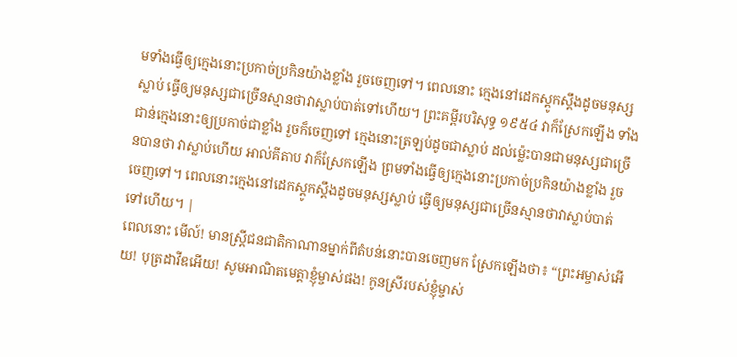មទាំងធ្វើឲ្យក្មេងនោះប្រកាច់ប្រកិនយ៉ាងខ្លាំង រួចចេញទៅ។ ពេលនោះ ក្មេងនៅដេកស្ដូកស្ដឹងដូចមនុស្សស្លាប់ ធ្វើឲ្យមនុស្សជាច្រើនស្មានថាវាស្លាប់បាត់ទៅហើយ។ ព្រះគម្ពីរបរិសុទ្ធ ១៩៥៤ វាក៏ស្រែកឡើង ទាំងជាន់ក្មេងនោះឲ្យប្រកាច់ជាខ្លាំង រួចក៏ចេញទៅ ក្មេងនោះត្រឡប់ដូចជាស្លាប់ ដល់ម៉្លេះបានជាមនុស្សជាច្រើនបានថា វាស្លាប់ហើយ អាល់គីតាប វាក៏ស្រែកឡើង ព្រមទាំងធ្វើឲ្យក្មេងនោះប្រកាច់ប្រកិនយ៉ាងខ្លាំង រួចចេញទៅ។ ពេលនោះក្មេងនៅដេកស្ដូកស្ដឹងដូចមនុស្សស្លាប់ ធ្វើឲ្យមនុស្សជាច្រើនស្មានថាវាស្លាប់បាត់ទៅហើយ។ |
ពេលនោះ មើល៍! មានស្ត្រីជនជាតិកាណានម្នាក់ពីតំបន់នោះបានចេញមក ស្រែកឡើងថា៖ “ព្រះអម្ចាស់អើយ! បុត្រដាវីឌអើយ! សូមអាណិតមេត្តាខ្ញុំម្ចាស់ផង! កូនស្រីរបស់ខ្ញុំម្ចាស់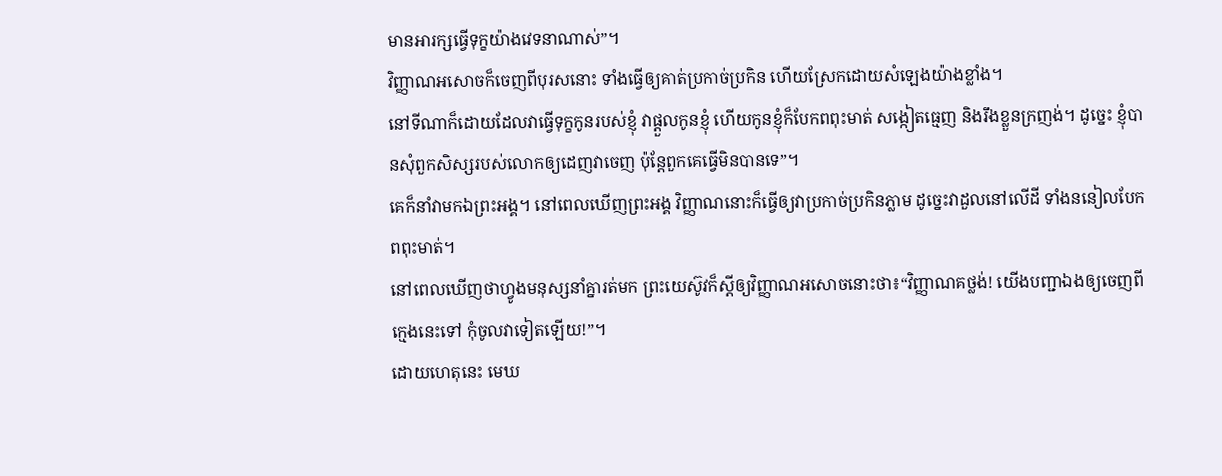មានអារក្សធ្វើទុក្ខយ៉ាងវេទនាណាស់”។
វិញ្ញាណអសោចក៏ចេញពីបុរសនោះ ទាំងធ្វើឲ្យគាត់ប្រកាច់ប្រកិន ហើយស្រែកដោយសំឡេងយ៉ាងខ្លាំង។
នៅទីណាក៏ដោយដែលវាធ្វើទុក្ខកូនរបស់ខ្ញុំ វាផ្ដួលកូនខ្ញុំ ហើយកូនខ្ញុំក៏បែកពពុះមាត់ សង្កៀតធ្មេញ និងរឹងខ្លួនក្រញង់។ ដូច្នេះ ខ្ញុំបានសុំពួកសិស្សរបស់លោកឲ្យដេញវាចេញ ប៉ុន្តែពួកគេធ្វើមិនបានទេ”។
គេក៏នាំវាមកឯព្រះអង្គ។ នៅពេលឃើញព្រះអង្គ វិញ្ញាណនោះក៏ធ្វើឲ្យវាប្រកាច់ប្រកិនភ្លាម ដូច្នេះវាដួលនៅលើដី ទាំងននៀលបែកពពុះមាត់។
នៅពេលឃើញថាហ្វូងមនុស្សនាំគ្នារត់មក ព្រះយេស៊ូវក៏ស្ដីឲ្យវិញ្ញាណអសោចនោះថា៖“វិញ្ញាណគថ្លង់! យើងបញ្ជាឯងឲ្យចេញពីក្មេងនេះទៅ កុំចូលវាទៀតឡើយ!”។
ដោយហេតុនេះ មេឃ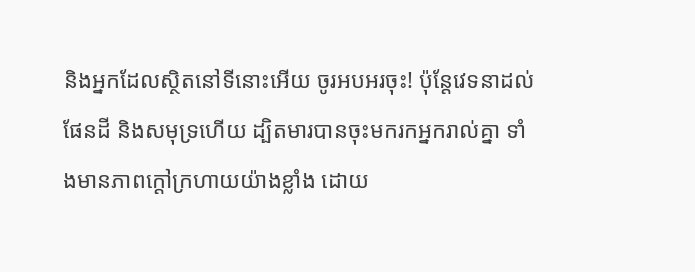និងអ្នកដែលស្ថិតនៅទីនោះអើយ ចូរអបអរចុះ! ប៉ុន្តែវេទនាដល់ផែនដី និងសមុទ្រហើយ ដ្បិតមារបានចុះមករកអ្នករាល់គ្នា ទាំងមានភាពក្ដៅក្រហាយយ៉ាងខ្លាំង ដោយ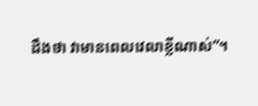ដឹងថា វាមានពេលវេលាខ្លីណាស់”។